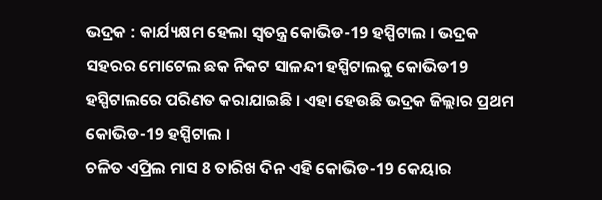ଭଦ୍ରକ : କାର୍ଯ୍ୟକ୍ଷମ ହେଲା ସ୍ବତନ୍ତ୍ର କୋଭିଡ-19 ହସ୍ପିଟାଲ । ଭଦ୍ରକ ସହରର ମୋଟେଲ ଛକ ନିକଟ ସାଳନ୍ଦୀ ହସ୍ପିଟାଲକୁ କୋଭିଡ19 ହସ୍ପିଟାଲରେ ପରିଣତ କରାଯାଇଛି । ଏହା ହେଉଛି ଭଦ୍ରକ ଜିଲ୍ଲାର ପ୍ରଥମ କୋଭିଡ-19 ହସ୍ପିଟାଲ ।
ଚଳିତ ଏପ୍ରିଲ ମାସ 8 ତାରିଖ ଦିନ ଏହି କୋଭିଡ-19 କେୟାର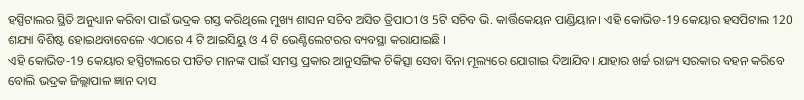ହସ୍ପିଟାଲର ସ୍ଥିତି ଅନୁଧ୍ୟାନ କରିବା ପାଇଁ ଭଦ୍ରକ ଗସ୍ତ କରିଥିଲେ ମୁଖ୍ୟ ଶାସନ ସଚିବ ଅସିତ ତ୍ରିପାଠୀ ଓ 5ଟି ସଚିବ ଭି. କାର୍ତ୍ତିକେୟନ ପାଣ୍ଡିୟାନ। ଏହି କୋଭିଡ-19 କେୟାର ହସପିଟାଲ 120 ଶଯ୍ୟା ବିଶିଷ୍ଟ ହୋଇଥବାବେଳେ ଏଠାରେ 4 ଟି ଆଇସିୟୁ ଓ 4 ଟି ଭେଣ୍ଟିଲେଟରର ବ୍ୟବସ୍ଥା କରାଯାଇଛି ।
ଏହି କୋଭିଡ-19 କେୟାର ହସ୍ପିଟାଲରେ ପୀଡିତ ମାନଙ୍କ ପାଇଁ ସମସ୍ତ ପ୍ରକାର ଆନୁସଙ୍ଗିକ ଚିକିତ୍ସା ସେବା ବିନା ମୂଲ୍ୟରେ ଯୋଗାଇ ଦିଆଯିବ। ଯାହାର ଖର୍ଚ୍ଚ ରାଜ୍ୟ ସରକାର ବହନ କରିବେ ବୋଲି ଭଦ୍ରକ ଜିଲ୍ଲାପାଳ ଜ୍ଞାନ ଦାସ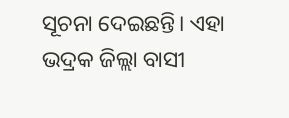ସୂଚନା ଦେଇଛନ୍ତି। ଏହା ଭଦ୍ରକ ଜିଲ୍ଲା ବାସୀ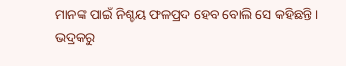ମାନଙ୍କ ପାଇଁ ନିଶ୍ଚୟ ଫଳପ୍ରଦ ହେବ ବୋଲି ସେ କହିଛନ୍ତି।
ଭଦ୍ରକରୁ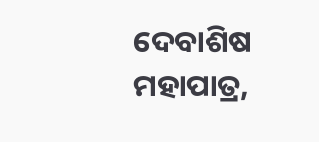ଦେବାଶିଷ ମହାପାତ୍ର,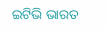ଇଟିଭି ଭାରତ